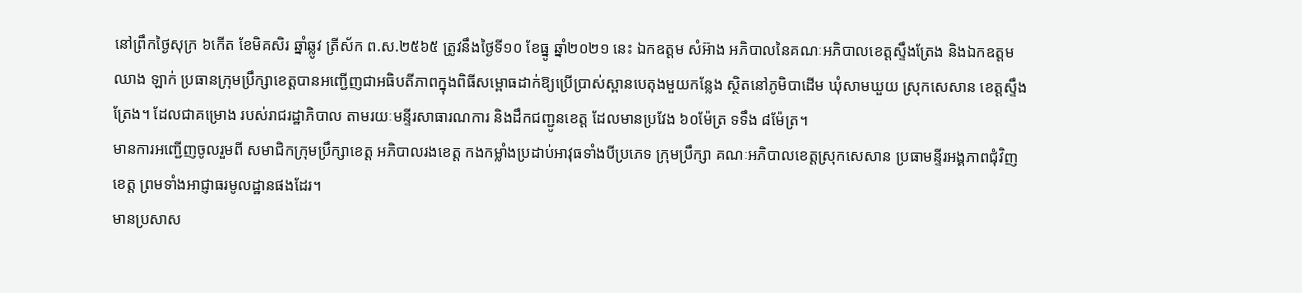នៅព្រឹកថ្ងៃសុក្រ ៦កើត ខែមិគសិរ ឆ្នាំឆ្លូវ ត្រីស័ក ព.ស.២៥៦៥ ត្រូវនឹងថ្ងៃទី១០ ខែធ្នូ ឆ្នាំ២០២១ នេះ ឯកឧត្តម សំអ៊ាង អភិបាលនៃគណៈអភិបាលខេត្តស្ទឹងត្រែង និងឯកឧត្តម ឈាង ឡាក់ ប្រធានក្រុមប្រឹក្សាខេត្តបានអញ្ជើញជាអធិបតីភាពក្នុងពិធីសម្ពោធដាក់ឱ្យប្រើប្រាស់ស្ពានបេតុងមួយកន្លែង ស្ថិតនៅភូមិបាដើម ឃុំសាមឃួយ ស្រុកសេសាន ខេត្តស្ទឹងត្រែង។ ដែលជាគម្រោង របស់រាជរដ្ឋាភិបាល តាមរយៈមន្ទីរសាធារណការ និងដឹកជញ្ជូនខេត្ត ដែលមានប្រវែង ៦០ម៉ែត្រ ទទឹង ៨ម៉ែត្រ។
មានការអញ្ជើញចូលរួមពី សមាជិកក្រុមប្រឹក្សាខេត្ត អភិបាលរងខេត្ត កងកម្លាំងប្រដាប់អាវុធទាំងបីប្រភេទ ក្រុមប្រឹក្សា គណៈអភិបាលខេត្តស្រុកសេសាន ប្រធាមន្ទីរអង្គភាពជុំវិញខេត្ត ព្រមទាំងអាជ្ញាធរមូលដ្ឋានផងដែរ។
មានប្រសាស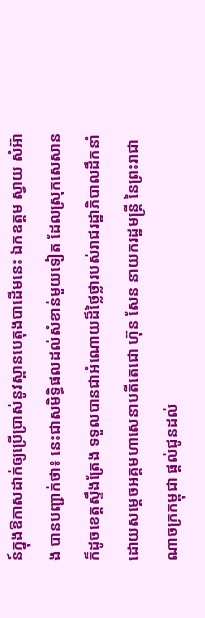ន៍ក្នុងឱកាសដាក់ឲ្យប្រើប្រាស់នូវស្ពានបេតុងបាដើមនេះ ឯកឧត្តម ស្វាយ សំអ៊ាង បានបញ្ជាក់ថា៖ នេះជាសមិទ្ធិផលដល់សំខាន់មួយទៀត ដែលស្រុកសេសាន ក៏ដូចខេត្តស្ទឹងត្រែង ទទួលបានជាអំណោយដ៏ថ្លៃថ្លារបស់រាជរដ្ឋាភិបាលដឹកនាំដោយសម្តេចអគ្គមហាសេនាបតីតេជោ ហ៊ុន សែន នាយករដ្ឋមន្ត្រី នៃព្រះរាជាណាចក្រកម្ពុជា ផ្តល់ជូនដល់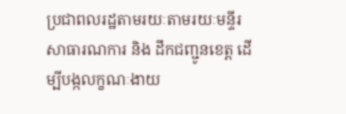ប្រជាពលរដ្ឋតាមរយៈតាមរយៈមន្ទីរសាធារណការ និង ដឹកជញ្ជូនខេត្ត ដើម្បីបង្កលក្ខណៈងាយ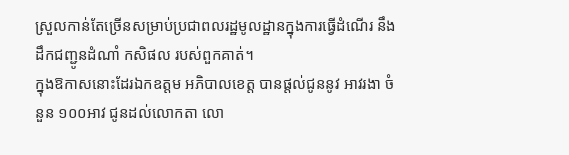ស្រួលកាន់តែច្រើនសម្រាប់ប្រជាពលរដ្ឋមូលដ្ឋានក្នុងការធ្វើដំណើរ នឹង ដឹកជញ្ជូនដំណាំ កសិផល របស់ពួកគាត់។
ក្នុងឱកាសនោះដែរឯកឧត្តម អភិបាលខេត្ត បានផ្តល់ជូននូវ អាវរងា ចំនួន ១០០អាវ ជូនដល់លោកតា លោ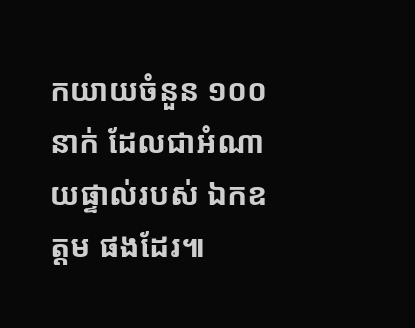កយាយចំនួន ១០០នាក់ ដែលជាអំណាយផ្ទាល់របស់ ឯកឧត្តម ផងដែរ៕